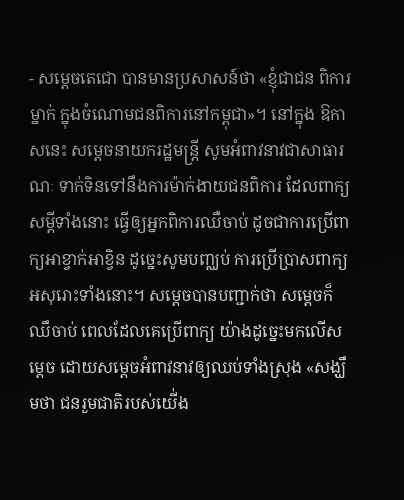- សម្តេចតេជោ បានមានប្រសាសន៍ថា «ខ្ញុំជាជន ពិការម្នាក់ ក្នុងចំណោមជនពិការនៅកម្ពុជា»។ នៅក្នុង ឱកាសនេះ សម្តេចនាយករដ្ឋមន្រ្តី សូមអំពាវនាវជាសាធារណៈ ទាក់ទិនទៅនឹងការម៉ាក់ងាយជនពិការ ដែលពាក្យសម្តីទាំងនោះ ធ្វើឲ្យអ្នកពិការឈឺចាប់ ដូចជាការប្រើពាក្យអាខ្វាក់អាខ្វិន ដូច្នេះសូមបញ្ឈប់ ការប្រើប្រាសពាក្យអសុរោះទាំងនោះ។ សម្តេចបានបញ្ជាក់ថា សម្តេចក៏ឈឹចាប់ ពេលដែលគេប្រើពាក្យ យ៉ាងដូច្នេះមកលើសម្តេច ដោយសម្តេចអំពាវនាវឲ្យឈប់ទាំងស្រុង «សង្ឃឹមថា ជនរួមជាតិរបស់យើ់ង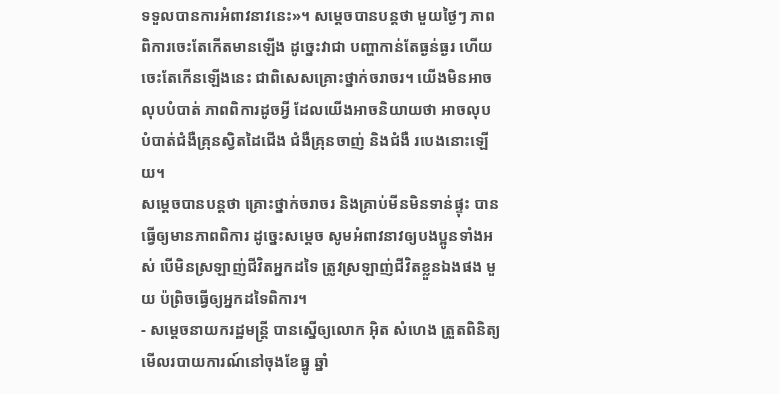ទទួលបានការអំពាវនាវនេះ»។ សម្តេចបានបន្តថា មួយថ្ងៃៗ ភាពពិការចេះតែកើតមានឡើង ដូច្នេះវាជា បញ្ហាកាន់តែធ្ងន់ធ្ងរ ហើយចេះតែកើនឡើងនេះ ជាពិសេសគ្រោះថ្នាក់ចរាចរ។ យើងមិនអាចលុបបំបាត់ ភាពពិការដូចអ្វី ដែលយើងអាចនិយាយថា អាចលុបបំបាត់ជំងឺគ្រុនស្វិតដៃជើង ជំងឺគ្រុនចាញ់ និងជំងឺ របេងនោះឡើយ។
សម្តេចបានបន្តថា គ្រោះថ្នាក់ចរាចរ និងគ្រាប់មីនមិនទាន់ផ្ទុះ បានធ្វើឲ្យមានភាពពិការ ដូច្នេះសម្តេច សូមអំពាវនាវឲ្យបងប្អូនទាំងអស់ បើមិនស្រឡាញ់ជីវិតអ្នកដទៃ ត្រូវស្រឡាញ់ជីវិតខ្លួនឯងផង មួយ ប៉ព្រិចធ្វើឲ្យអ្នកដទៃពិការ។
- សម្តេចនាយករដ្ឋមន្រ្តី បានស្នើឲ្យលោក អ៊ិត សំហេង ត្រួតពិនិត្យមើលរបាយការណ៍នៅចុងខែធ្នូ ឆ្នាំ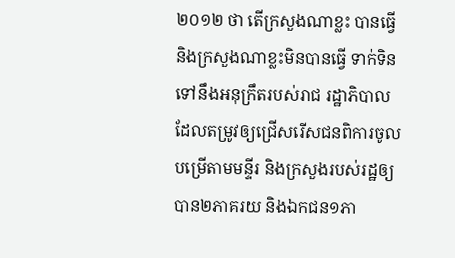២០១២ ថា តើក្រសួងណាខ្លះ បានធ្វើ និងក្រសួងណាខ្លះមិនបានធ្វើ ទាក់ទិនទៅនឹងអនុក្រឹតរបស់រាជ រដ្ឋាភិបាល ដែលតម្រូវឲ្យជ្រើសរើសជនពិការចូលបម្រើតាមមន្ទីរ និងក្រសួងរបស់រដ្ឋឲ្យបាន២ភាគរយ និងឯកជន១ភា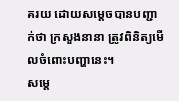គរយ ដោយសម្តេចបានបញ្ជាក់ថា ក្រសួងនានា ត្រូវពិនិត្យមើលចំពោះបញ្ហានេះ។
សម្តេ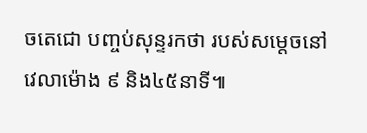ចតេជោ បញ្ចប់សុន្ទរកថា របស់សម្តេចនៅវេលាម៉ោង ៩ និង៤៥នាទី៕